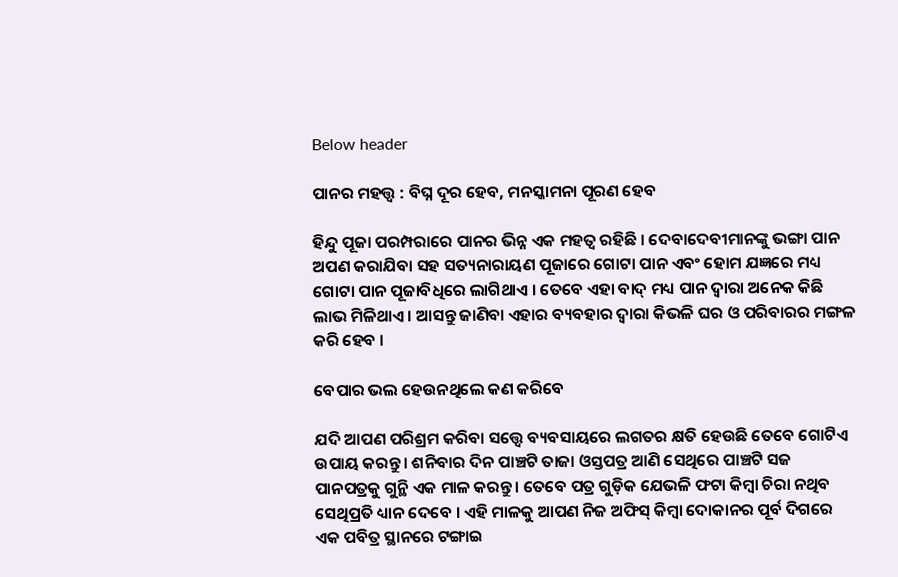Below header

ପାନର ମହତ୍ତ୍ବ : ବିଘ୍ନ ଦୂର ହେବ, ମନସ୍କାମନା ପୂରଣ ହେବ

ହିନ୍ଦୁ ପୂଜା ପରମ୍ପରାରେ ପାନର ଭିନ୍ନ ଏକ ମହତ୍ବ ରହିଛି । ଦେବାଦେବୀମାନଙ୍କୁ ଭଙ୍ଗା ପାନ ଅପଣ କରାଯିବା ସହ ସତ୍ୟନାରାୟଣ ପୂଜାରେ ଗୋଟା ପାନ ଏବଂ ହୋମ ଯଜ୍ଞରେ ମଧ୍ୟ ଗୋଟା ପାନ ପୂଜାବିଧିରେ ଲାଗିଥାଏ । ତେବେ ଏହା ବାଦ୍ ମଧ୍ୟ ପାନ ଦ୍ବାରା ଅନେକ କିଛି ଲାଭ ମିଳିଥାଏ । ଆସନ୍ତୁ ଜାଣିବା ଏହାର ବ୍ୟବହାର ଦ୍ବାରା କିଭଳି ଘର ଓ ପରିବାରର ମଙ୍ଗଳ କରି ହେବ ।

ବେପାର ଭଲ ହେଉନଥିଲେ କଣ କରିବେ

ଯଦି ଆପଣ ପରିଶ୍ରମ କରିବା ସତ୍ତ୍ବେ ବ୍ୟବସାୟରେ ଲଗତର କ୍ଷତି ହେଉଛି ତେବେ ଗୋଟିଏ ଉପାୟ କରନ୍ତୁ । ଶନିବାର ଦିନ ପାଞ୍ଚଟି ତାଜା ଓସ୍ତପତ୍ର ଆଣି ସେଥିରେ ପାଞ୍ଚଟି ସଜ ପାନପତ୍ରକୁ ଗୁନ୍ଥି ଏକ ମାଳ କରନ୍ତୁ । ତେବେ ପତ୍ର ଗୁଡ଼ିକ ଯେଭଳି ଫଟା କିମ୍ବା ଚିରା ନଥିବ ସେଥିପ୍ରତି ଧ୍ୟାନ ଦେବେ । ଏହି ମାଳକୁ ଆପଣ ନିଜ ଅଫିସ୍ କିମ୍ବା ଦୋକାନର ପୂର୍ବ ଦିଗରେ ଏକ ପବିତ୍ର ସ୍ଥାନରେ ଟଙ୍ଗାଇ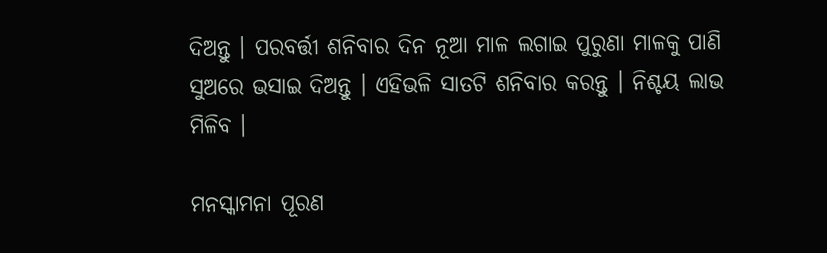ଦିଅନ୍ତୁ । ପରବର୍ତ୍ତୀ ଶନିବାର ଦିନ ନୂଆ ମାଳ ଲଗାଇ ପୁରୁଣା ମାଳକୁ ପାଣି ସୁଅରେ ଭସାଇ ଦିଅନ୍ତୁ । ଏହିଭଳି ସାତଟି ଶନିବାର କରନ୍ତୁ । ନିଶ୍ଚୟ ଲାଭ ମିଳିବ ।

ମନସ୍କାମନା ପୂରଣ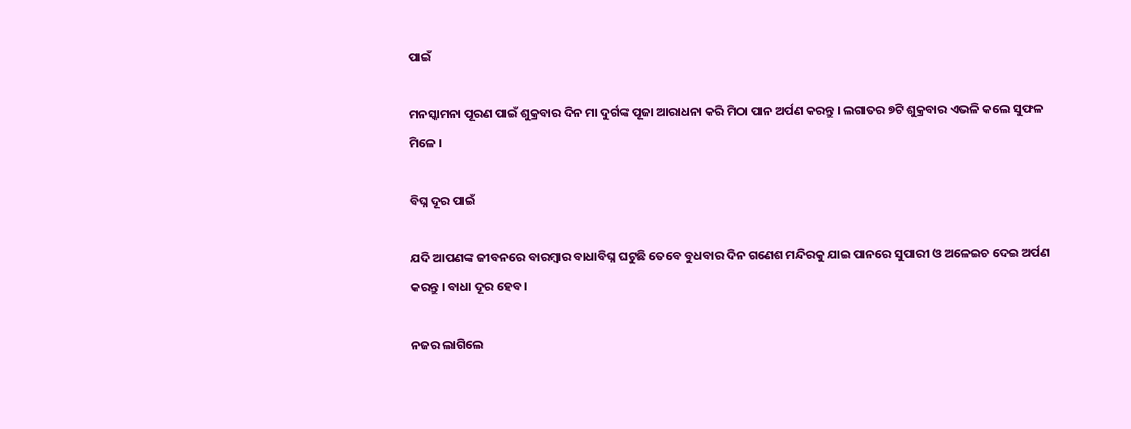ପାଇଁ

ମନସ୍କାମନା ପୂରଣ ପାଇଁ ଶୁକ୍ରବାର ଦିନ ମା ଦୁର୍ଗଙ୍କ ପୂଜା ଆରାଧନା କରି ମିଠା ପାନ ଅର୍ପଣ କରନ୍ତୁ । ଲଗାତର ୭ଟି ଶୁକ୍ରବାର ଏଭଳି କଲେ ସୁଫଳ ମିଳେ ।

ବିଘ୍ନ ଦୂର ପାଇଁ

ଯଦି ଆପଣଙ୍କ ଜୀବନରେ ବାରମ୍ବାର ବାଧାବିଘ୍ନ ଘଟୁଛି ତେବେ ବୁଧବାର ଦିନ ଗଣେଶ ମନ୍ଦିରକୁ ଯାଇ ପାନରେ ସୁପାରୀ ଓ ଅଳେଇଚ ଦେଇ ଅର୍ପଣ କରନ୍ତୁ । ବାଧା ଦୂର ହେବ ।

ନଜର ଲାଗିଲେ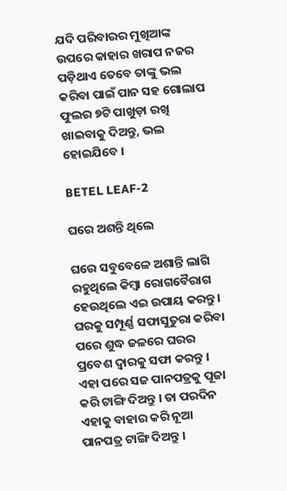ଯଦି ପରିବାରର ମୁଖିଆଙ୍କ ଉପରେ କାହାର ଖରାପ ନଜର ପଡ଼ିଥାଏ ତେବେ ତାଙ୍କୁ ଭଲ କରିବା ପାଇଁ ପାନ ସହ ଗୋଲାପ ଫୁଲର ୭ଟି ପାଖୁଡ଼ା ରଖି ଖାଇବାକୁ ଦିଅନ୍ତୁ, ଭଲ ହୋଇଯିବେ ।

BETEL LEAF-2

ଘରେ ଅଶନ୍ତି ଥିଲେ

ଘରେ ସବୁବେଳେ ଅଶାନ୍ତି ଲାଗି ରହୁଥିଲେ କିମ୍ବା ରୋଗବୈରାଗ ହେଉଥିଲେ ଏଇ ଉପାୟ କରନ୍ତୁ । ଘରକୁ ସମ୍ପୂର୍ଣ୍ଣ ସଫାସୁତୁରା କରିବା ପରେ ଶୁଦ୍ଧ ଜଳରେ ଘରର ପ୍ରବେଶ ଦ୍ବାରକୁ ସଫା କରନ୍ତୁ । ଏହା ପରେ ସଜ ପାନପତ୍ରକୁ ପୂଜା କରି ଟାଙ୍ଗି ଦିଅନ୍ତୁ । ତା ପରଦିନ ଏହାକୁ ବାହାର କରି ନୂଆ ପାନପତ୍ର ଟାଙ୍ଗି ଦିଅନ୍ତୁ ।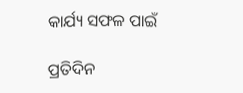କାର୍ଯ୍ୟ ସଫଳ ପାଇଁ

ପ୍ରତିଦିନ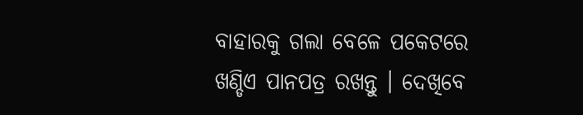ବାହାରକୁ ଗଲା ବେଳେ ପକେଟରେ ଖଣ୍ଡିଏ ପାନପତ୍ର ରଖନ୍ତୁ । ଦେଖିବେ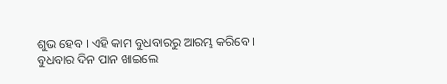ଶୁଭ ହେବ । ଏହି କାମ ବୁଧବାରରୁ ଆରମ୍ଭ କରିବେ । ବୁଧବାର ଦିନ ପାନ ଖାଇଲେ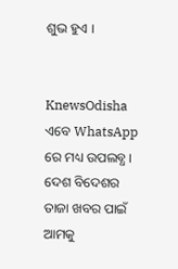ଶୁଭ ହୁଏ ।


KnewsOdisha ଏବେ WhatsApp ରେ ମଧ୍ୟ ଉପଲବ୍ଧ । ଦେଶ ବିଦେଶର ତାଜା ଖବର ପାଇଁ ଆମକୁ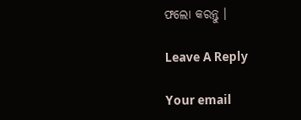ଫଲୋ କରନ୍ତୁ ।

Leave A Reply

Your email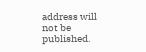address will not be published.